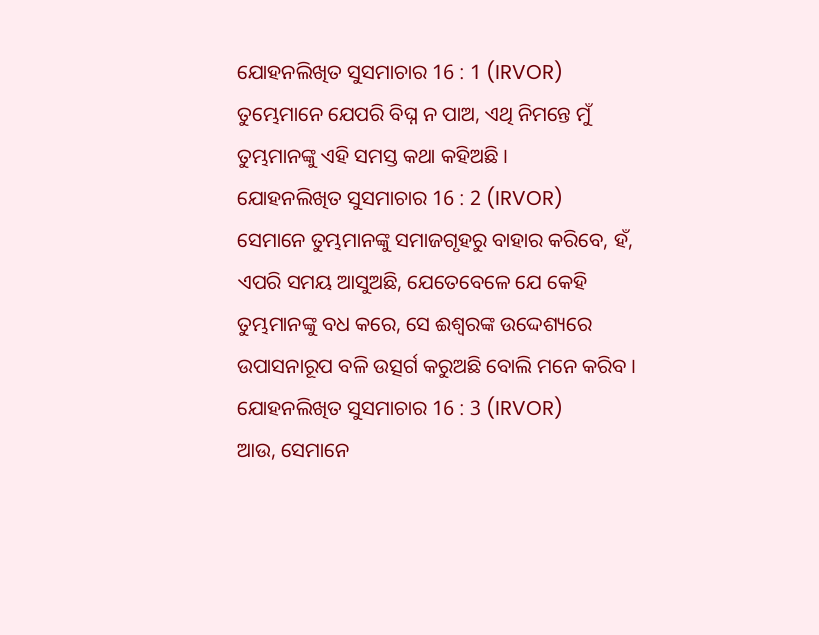ଯୋହନଲିଖିତ ସୁସମାଚାର 16 : 1 (IRVOR)
ତୁମ୍ଭେମାନେ ଯେପରି ବିଘ୍ନ ନ ପାଅ, ଏଥି ନିମନ୍ତେ ମୁଁ ତୁମ୍ଭମାନଙ୍କୁ ଏହି ସମସ୍ତ କଥା କହିଅଛି ।
ଯୋହନଲିଖିତ ସୁସମାଚାର 16 : 2 (IRVOR)
ସେମାନେ ତୁମ୍ଭମାନଙ୍କୁ ସମାଜଗୃହରୁ ବାହାର କରିବେ, ହଁ, ଏପରି ସମୟ ଆସୁଅଛି, ଯେତେବେଳେ ଯେ କେହି ତୁମ୍ଭମାନଙ୍କୁ ବଧ କରେ, ସେ ଈଶ୍ୱରଙ୍କ ଉଦ୍ଦେଶ୍ୟରେ ଉପାସନାରୂପ ବଳି ଉତ୍ସର୍ଗ କରୁଅଛି ବୋଲି ମନେ କରିବ ।
ଯୋହନଲିଖିତ ସୁସମାଚାର 16 : 3 (IRVOR)
ଆଉ, ସେମାନେ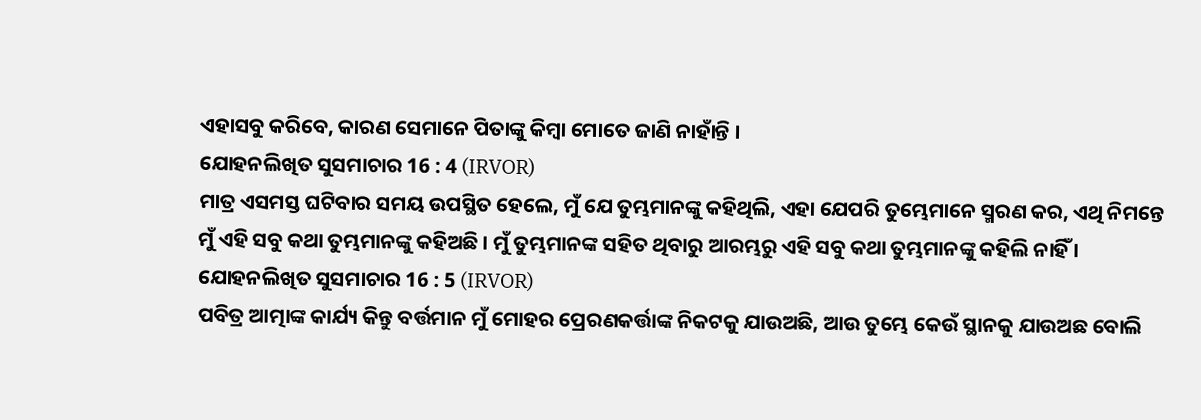ଏହାସବୁ କରିବେ, କାରଣ ସେମାନେ ପିତାଙ୍କୁ କିମ୍ବା ମୋତେ ଜାଣି ନାହାଁନ୍ତି ।
ଯୋହନଲିଖିତ ସୁସମାଚାର 16 : 4 (IRVOR)
ମାତ୍ର ଏସମସ୍ତ ଘଟିବାର ସମୟ ଉପସ୍ଥିତ ହେଲେ, ମୁଁ ଯେ ତୁମ୍ଭମାନଙ୍କୁ କହିଥିଲି, ଏହା ଯେପରି ତୁମ୍ଭେମାନେ ସ୍ମରଣ କର, ଏଥି ନିମନ୍ତେ ମୁଁ ଏହି ସବୁ କଥା ତୁମ୍ଭମାନଙ୍କୁ କହିଅଛି । ମୁଁ ତୁମ୍ଭମାନଙ୍କ ସହିତ ଥିବାରୁ ଆରମ୍ଭରୁ ଏହି ସବୁ କଥା ତୁମ୍ଭମାନଙ୍କୁ କହିଲି ନାହିଁ ।
ଯୋହନଲିଖିତ ସୁସମାଚାର 16 : 5 (IRVOR)
ପବିତ୍ର ଆତ୍ମାଙ୍କ କାର୍ଯ୍ୟ କିନ୍ତୁ ବର୍ତ୍ତମାନ ମୁଁ ମୋହର ପ୍ରେରଣକର୍ତ୍ତାଙ୍କ ନିକଟକୁ ଯାଉଅଛି, ଆଉ ତୁମ୍ଭେ କେଉଁ ସ୍ଥାନକୁ ଯାଉଅଛ ବୋଲି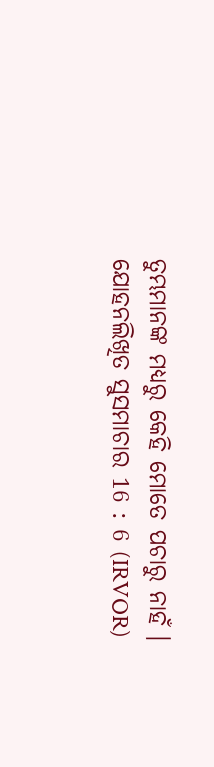ତୁମ୍ଭମାନଙ୍କ ମଧ୍ୟରୁ କେହି ମୋତେ ପଚାରୁ ନାହଁ ।
ଯୋହନଲିଖିତ ସୁସମାଚାର 16 : 6 (IRVOR)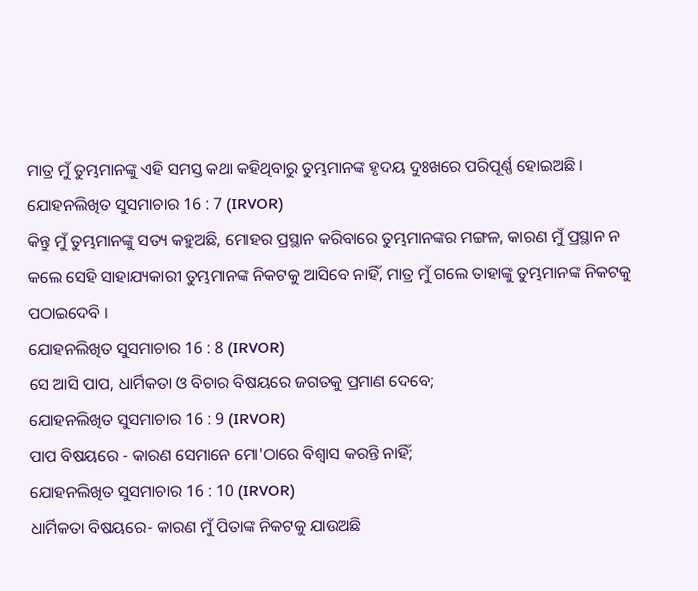ମାତ୍ର ମୁଁ ତୁମ୍ଭମାନଙ୍କୁ ଏହି ସମସ୍ତ କଥା କହିଥିବାରୁ ତୁମ୍ଭମାନଙ୍କ ହୃଦୟ ଦୁଃଖରେ ପରିପୂର୍ଣ୍ଣ ହୋଇଅଛି ।
ଯୋହନଲିଖିତ ସୁସମାଚାର 16 : 7 (IRVOR)
କିନ୍ତୁ ମୁଁ ତୁମ୍ଭମାନଙ୍କୁ ସତ୍ୟ କହୁଅଛି, ମୋହର ପ୍ରସ୍ଥାନ କରିବାରେ ତୁମ୍ଭମାନଙ୍କର ମଙ୍ଗଳ, କାରଣ ମୁଁ ପ୍ରସ୍ଥାନ ନ କଲେ ସେହି ସାହାଯ୍ୟକାରୀ ତୁମ୍ଭମାନଙ୍କ ନିକଟକୁ ଆସିବେ ନାହିଁ, ମାତ୍ର ମୁଁ ଗଲେ ତାହାଙ୍କୁ ତୁମ୍ଭମାନଙ୍କ ନିକଟକୁ ପଠାଇଦେବି ।
ଯୋହନଲିଖିତ ସୁସମାଚାର 16 : 8 (IRVOR)
ସେ ଆସି ପାପ, ଧାର୍ମିକତା ଓ ବିଚାର ବିଷୟରେ ଜଗତକୁ ପ୍ରମାଣ ଦେବେ;
ଯୋହନଲିଖିତ ସୁସମାଚାର 16 : 9 (IRVOR)
ପାପ ବିଷୟରେ - କାରଣ ସେମାନେ ମୋ'ଠାରେ ବିଶ୍ୱାସ କରନ୍ତି ନାହିଁ;
ଯୋହନଲିଖିତ ସୁସମାଚାର 16 : 10 (IRVOR)
ଧାର୍ମିକତା ବିଷୟରେ- କାରଣ ମୁଁ ପିତାଙ୍କ ନିକଟକୁ ଯାଉଅଛି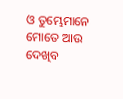ଓ ତୁମ୍ଭେମାନେ ମୋତେ ଆଉ ଦେଖିବ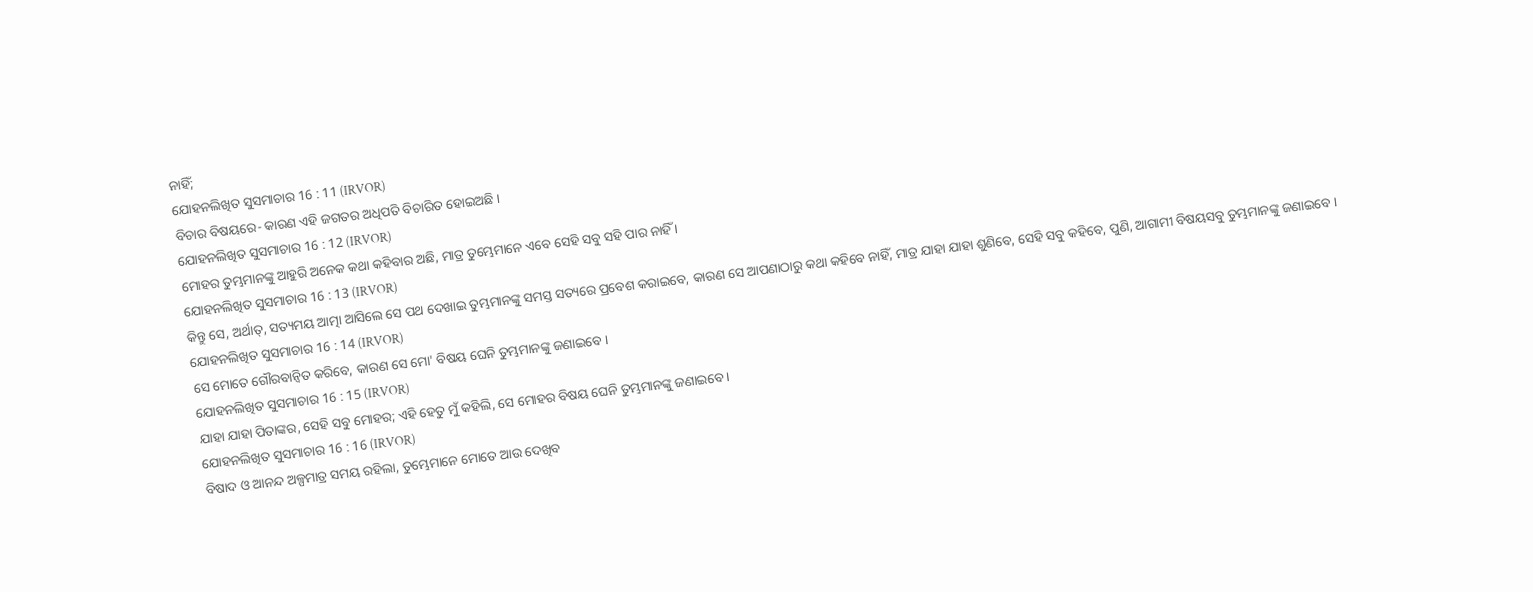ନାହିଁ;
ଯୋହନଲିଖିତ ସୁସମାଚାର 16 : 11 (IRVOR)
ବିଚାର ବିଷୟରେ- କାରଣ ଏହି ଜଗତର ଅଧିପତି ବିଚାରିତ ହୋଇଅଛି ।
ଯୋହନଲିଖିତ ସୁସମାଚାର 16 : 12 (IRVOR)
ମୋହର ତୁମ୍ଭମାନଙ୍କୁ ଆହୁରି ଅନେକ କଥା କହିବାର ଅଛି, ମାତ୍ର ତୁମ୍ଭେମାନେ ଏବେ ସେହି ସବୁ ସହି ପାର ନାହିଁ ।
ଯୋହନଲିଖିତ ସୁସମାଚାର 16 : 13 (IRVOR)
କିନ୍ତୁ ସେ, ଅର୍ଥାତ୍, ସତ୍ୟମୟ ଆତ୍ମା ଆସିଲେ ସେ ପଥ ଦେଖାଇ ତୁମ୍ଭମାନଙ୍କୁ ସମସ୍ତ ସତ୍ୟରେ ପ୍ରବେଶ କରାଇବେ, କାରଣ ସେ ଆପଣାଠାରୁ କଥା କହିବେ ନାହିଁ, ମାତ୍ର ଯାହା ଯାହା ଶୁଣିବେ, ସେହି ସବୁ କହିବେ, ପୁଣି, ଆଗାମୀ ବିଷୟସବୁ ତୁମ୍ଭମାନଙ୍କୁ ଜଣାଇବେ ।
ଯୋହନଲିଖିତ ସୁସମାଚାର 16 : 14 (IRVOR)
ସେ ମୋତେ ଗୌରବାନ୍ୱିତ କରିବେ, କାରଣ ସେ ମୋ' ବିଷୟ ଘେନି ତୁମ୍ଭମାନଙ୍କୁ ଜଣାଇବେ ।
ଯୋହନଲିଖିତ ସୁସମାଚାର 16 : 15 (IRVOR)
ଯାହା ଯାହା ପିତାଙ୍କର, ସେହି ସବୁ ମୋହର; ଏହି ହେତୁ ମୁଁ କହିଲି, ସେ ମୋହର ବିଷୟ ଘେନି ତୁମ୍ଭମାନଙ୍କୁ ଜଣାଇବେ ।
ଯୋହନଲିଖିତ ସୁସମାଚାର 16 : 16 (IRVOR)
ବିଷାଦ ଓ ଆନନ୍ଦ ଅଳ୍ପମାତ୍ର ସମୟ ରହିଲା, ତୁମ୍ଭେମାନେ ମୋତେ ଆଉ ଦେଖିବ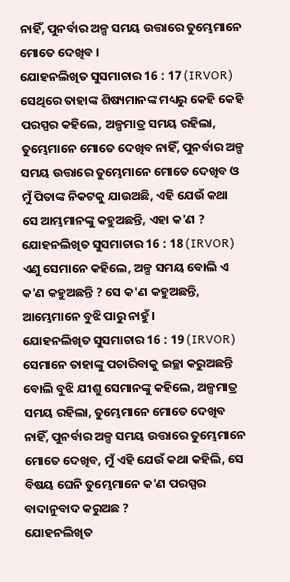ନାହିଁ, ପୁନର୍ବାର ଅଳ୍ପ ସମୟ ଉତ୍ତାରେ ତୁମ୍ଭେମାନେ ମୋତେ ଦେଖିବ ।
ଯୋହନଲିଖିତ ସୁସମାଚାର 16 : 17 (IRVOR)
ସେଥିରେ ତାହାଙ୍କ ଶିଷ୍ୟମାନଙ୍କ ମଧ୍ୟରୁ କେହି କେହି ପରସ୍ପର କହିଲେ, ଅଳ୍ପମାତ୍ର ସମୟ ରହିଲା, ତୁମ୍ଭେମାନେ ମୋତେ ଦେଖିବ ନାହିଁ, ପୁନର୍ବାର ଅଳ୍ପ ସମୟ ଉତ୍ତାରେ ତୁମ୍ଭେମାନେ ମୋତେ ଦେଖିବ ଓ ମୁଁ ପିତାଙ୍କ ନିକଟକୁ ଯାଉଅଛି, ଏହି ଯେଉଁ କଥା ସେ ଆମ୍ଭମାନଙ୍କୁ କହୁଅଛନ୍ତି, ଏହା କ'ଣ ?
ଯୋହନଲିଖିତ ସୁସମାଚାର 16 : 18 (IRVOR)
ଏଣୁ ସେମାନେ କହିଲେ, ଅଳ୍ପ ସମୟ ବୋଲି ଏ କ'ଣ କହୁଅଛନ୍ତି ? ସେ କ'ଣ କହୁଅଛନ୍ତି, ଆମ୍ଭେମାନେ ବୁଝି ପାରୁ ନାହୁଁ ।
ଯୋହନଲିଖିତ ସୁସମାଚାର 16 : 19 (IRVOR)
ସେମାନେ ତାହାଙ୍କୁ ପଚାରିବାକୁ ଇଚ୍ଛା କରୁଅଛନ୍ତି ବୋଲି ବୁଝି ଯୀଶୁ ସେମାନଙ୍କୁ କହିଲେ, ଅଳ୍ପମାତ୍ର ସମୟ ରହିଲା, ତୁମ୍ଭେମାନେ ମୋତେ ଦେଖିବ ନାହିଁ, ପୁନର୍ବାର ଅଳ୍ପ ସମୟ ଉତ୍ତାରେ ତୁମ୍ଭେମାନେ ମୋତେ ଦେଖିବ, ମୁଁ ଏହି ଯେଉଁ କଥା କହିଲି, ସେ ବିଷୟ ଘେନି ତୁମ୍ଭେମାନେ କ'ଣ ପରସ୍ପର ବାଦାନୁବାଦ କରୁଅଛ ?
ଯୋହନଲିଖିତ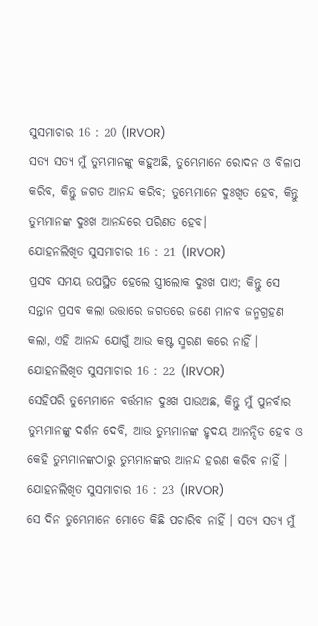ସୁସମାଚାର 16 : 20 (IRVOR)
ସତ୍ୟ ସତ୍ୟ ମୁଁ ତୁମ୍ଭମାନଙ୍କୁ କହୁଅଛି, ତୁମ୍ଭେମାନେ ରୋଦନ ଓ ବିଳାପ କରିବ, କିନ୍ତୁ ଜଗତ ଆନନ୍ଦ କରିବ; ତୁମ୍ଭେମାନେ ଦୁଃଖିତ ହେବ, କିନ୍ତୁ ତୁମ୍ଭମାନଙ୍କ ଦୁଃଖ ଆନନ୍ଦରେ ପରିଣତ ହେବ।
ଯୋହନଲିଖିତ ସୁସମାଚାର 16 : 21 (IRVOR)
ପ୍ରସବ ସମୟ ଉପସ୍ଥିତ ହେଲେ ସ୍ତ୍ରୀଲୋକ ଦୁଃଖ ପାଏ; କିନ୍ତୁ ସେ ସନ୍ତାନ ପ୍ରସବ କଲା ଉତ୍ତାରେ ଜଗତରେ ଜଣେ ମାନବ ଜନ୍ମଗ୍ରହଣ କଲା, ଏହି ଆନନ୍ଦ ଯୋଗୁଁ ଆଉ କଷ୍ଟ ସ୍ମରଣ କରେ ନାହିଁ ।
ଯୋହନଲିଖିତ ସୁସମାଚାର 16 : 22 (IRVOR)
ସେହିପରି ତୁମ୍ଭେମାନେ ବର୍ତ୍ତମାନ ଦୁଃଖ ପାଉଅଛ, କିନ୍ତୁ ମୁଁ ପୁନର୍ବାର ତୁମ୍ଭମାନଙ୍କୁ ଦର୍ଶନ ଦେବି, ଆଉ ତୁମ୍ଭମାନଙ୍କ ହୃଦୟ ଆନନ୍ଦିତ ହେବ ଓ କେହି ତୁମ୍ଭମାନଙ୍କଠାରୁ ତୁମ୍ଭମାନଙ୍କର ଆନନ୍ଦ ହରଣ କରିବ ନାହିଁ ।
ଯୋହନଲିଖିତ ସୁସମାଚାର 16 : 23 (IRVOR)
ସେ ଦିନ ତୁମ୍ଭେମାନେ ମୋତେ କିଛି ପଚାରିବ ନାହିଁ । ସତ୍ୟ ସତ୍ୟ ମୁଁ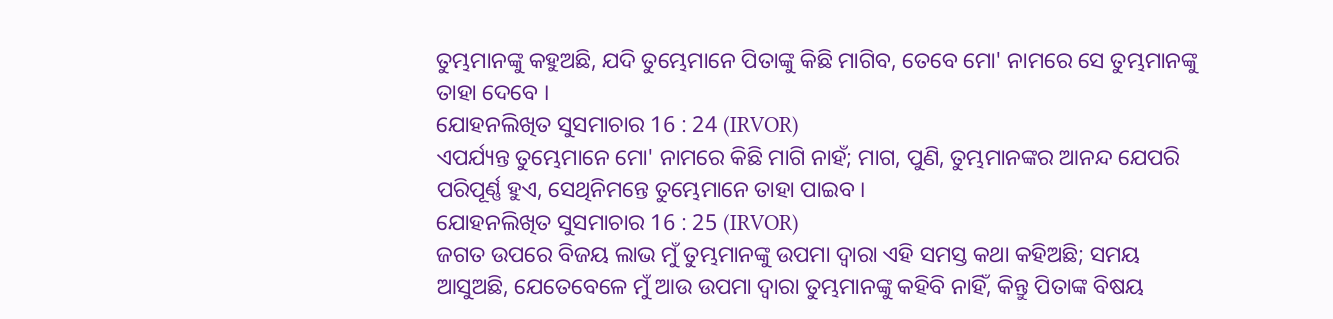ତୁମ୍ଭମାନଙ୍କୁ କହୁଅଛି, ଯଦି ତୁମ୍ଭେମାନେ ପିତାଙ୍କୁ କିଛି ମାଗିବ, ତେବେ ମୋ' ନାମରେ ସେ ତୁମ୍ଭମାନଙ୍କୁ ତାହା ଦେବେ ।
ଯୋହନଲିଖିତ ସୁସମାଚାର 16 : 24 (IRVOR)
ଏପର୍ଯ୍ୟନ୍ତ ତୁମ୍ଭେମାନେ ମୋ' ନାମରେ କିଛି ମାଗି ନାହଁ; ମାଗ, ପୁଣି, ତୁମ୍ଭମାନଙ୍କର ଆନନ୍ଦ ଯେପରି ପରିପୂର୍ଣ୍ଣ ହୁଏ, ସେଥିନିମନ୍ତେ ତୁମ୍ଭେମାନେ ତାହା ପାଇବ ।
ଯୋହନଲିଖିତ ସୁସମାଚାର 16 : 25 (IRVOR)
ଜଗତ ଉପରେ ବିଜୟ ଲାଭ ମୁଁ ତୁମ୍ଭମାନଙ୍କୁ ଉପମା ଦ୍ୱାରା ଏହି ସମସ୍ତ କଥା କହିଅଛି; ସମୟ ଆସୁଅଛି, ଯେତେବେଳେ ମୁଁ ଆଉ ଉପମା ଦ୍ୱାରା ତୁମ୍ଭମାନଙ୍କୁ କହିବି ନାହିଁ, କିନ୍ତୁ ପିତାଙ୍କ ବିଷୟ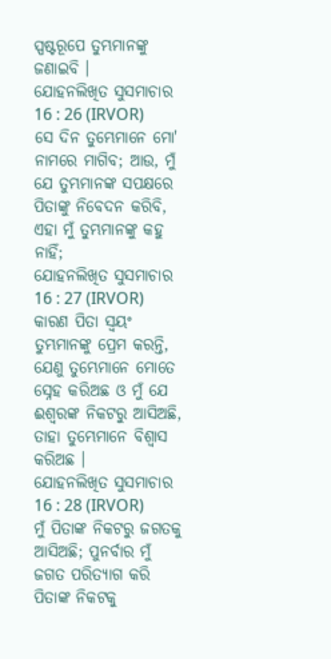ସ୍ପଷ୍ଟରୂପେ ତୁମ୍ଭମାନଙ୍କୁ ଜଣାଇବି ।
ଯୋହନଲିଖିତ ସୁସମାଚାର 16 : 26 (IRVOR)
ସେ ଦିନ ତୁମ୍ଭେମାନେ ମୋ' ନାମରେ ମାଗିବ; ଆଉ, ମୁଁ ଯେ ତୁମ୍ଭମାନଙ୍କ ସପକ୍ଷରେ ପିତାଙ୍କୁ ନିବେଦନ କରିବି, ଏହା ମୁଁ ତୁମ୍ଭମାନଙ୍କୁ କହୁ ନାହିଁ;
ଯୋହନଲିଖିତ ସୁସମାଚାର 16 : 27 (IRVOR)
କାରଣ ପିତା ସ୍ୱୟଂ ତୁମ୍ଭମାନଙ୍କୁ ପ୍ରେମ କରନ୍ତି, ଯେଣୁ ତୁମ୍ଭେମାନେ ମୋତେ ସ୍ନେହ କରିଅଛ ଓ ମୁଁ ଯେ ଈଶ୍ୱରଙ୍କ ନିକଟରୁ ଆସିଅଛି, ତାହା ତୁମ୍ଭେମାନେ ବିଶ୍ୱାସ କରିଅଛ ।
ଯୋହନଲିଖିତ ସୁସମାଚାର 16 : 28 (IRVOR)
ମୁଁ ପିତାଙ୍କ ନିକଟରୁ ଜଗତକୁ ଆସିଅଛି; ପୁନର୍ବାର ମୁଁ ଜଗତ ପରିତ୍ୟାଗ କରି ପିତାଙ୍କ ନିକଟକୁ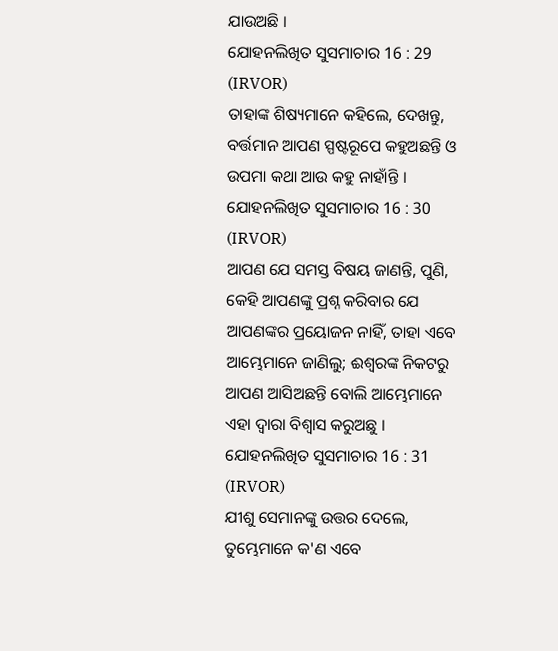ଯାଉଅଛି ।
ଯୋହନଲିଖିତ ସୁସମାଚାର 16 : 29 (IRVOR)
ତାହାଙ୍କ ଶିଷ୍ୟମାନେ କହିଲେ, ଦେଖନ୍ତୁ, ବର୍ତ୍ତମାନ ଆପଣ ସ୍ପଷ୍ଟରୂପେ କହୁଅଛନ୍ତି ଓ ଉପମା କଥା ଆଉ କହୁ ନାହାଁନ୍ତି ।
ଯୋହନଲିଖିତ ସୁସମାଚାର 16 : 30 (IRVOR)
ଆପଣ ଯେ ସମସ୍ତ ବିଷୟ ଜାଣନ୍ତି, ପୁଣି, କେହି ଆପଣଙ୍କୁ ପ୍ରଶ୍ନ କରିବାର ଯେ ଆପଣଙ୍କର ପ୍ରୟୋଜନ ନାହିଁ, ତାହା ଏବେ ଆମ୍ଭେମାନେ ଜାଣିଲୁ; ଈଶ୍ୱରଙ୍କ ନିକଟରୁ ଆପଣ ଆସିଅଛନ୍ତି ବୋଲି ଆମ୍ଭେମାନେ ଏହା ଦ୍ୱାରା ବିଶ୍ୱାସ କରୁଅଛୁ ।
ଯୋହନଲିଖିତ ସୁସମାଚାର 16 : 31 (IRVOR)
ଯୀଶୁ ସେମାନଙ୍କୁ ଉତ୍ତର ଦେଲେ, ତୁମ୍ଭେମାନେ କ'ଣ ଏବେ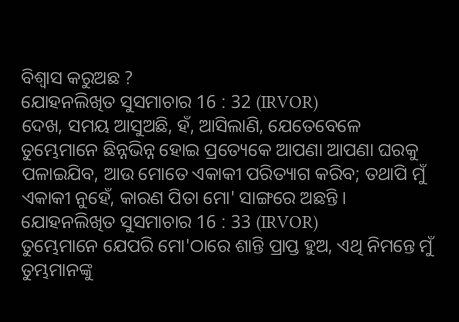ବିଶ୍ୱାସ କରୁଅଛ ?
ଯୋହନଲିଖିତ ସୁସମାଚାର 16 : 32 (IRVOR)
ଦେଖ, ସମୟ ଆସୁଅଛି, ହଁ, ଆସିଲାଣି, ଯେତେବେଳେ ତୁମ୍ଭେମାନେ ଛିନ୍ନଭିନ୍ନ ହୋଇ ପ୍ରତ୍ୟେକେ ଆପଣା ଆପଣା ଘରକୁ ପଳାଇଯିବ, ଆଉ ମୋତେ ଏକାକୀ ପରିତ୍ୟାଗ କରିବ; ତଥାପି ମୁଁ ଏକାକୀ ନୁହେଁ, କାରଣ ପିତା ମୋ' ସାଙ୍ଗରେ ଅଛନ୍ତି ।
ଯୋହନଲିଖିତ ସୁସମାଚାର 16 : 33 (IRVOR)
ତୁମ୍ଭେମାନେ ଯେପରି ମୋ'ଠାରେ ଶାନ୍ତି ପ୍ରାପ୍ତ ହୁଅ, ଏଥି ନିମନ୍ତେ ମୁଁ ତୁମ୍ଭମାନଙ୍କୁ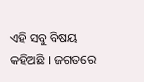ଏହି ସବୁ ବିଷୟ କହିଅଛି । ଜଗତରେ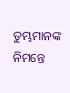ତୁମ୍ଭମାନଙ୍କ ନିମନ୍ତେ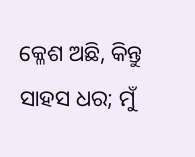କ୍ଳେଶ ଅଛି, କିନ୍ତୁ ସାହସ ଧର; ମୁଁ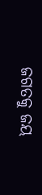ଜଗତକୁ ଜୟ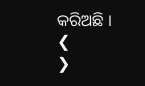କରିଅଛି ।
❮
❯